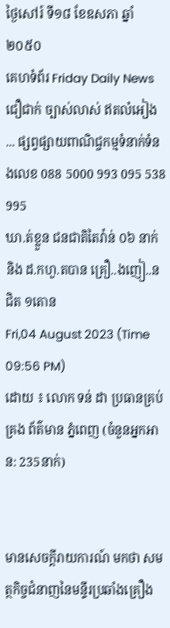ថ្ងៃសៅរ៍ ទី១៨ ខែឧសភា ឆ្នាំ២០៥០
គេហទំព័រ Friday Daily News ជឿជាក់ ច្បាស់លាស់ ឥតលំអៀង ... ផ្សព្វផ្សាយពាណិជ្ចកម្មទំនាក់ទំនងលេខ 088 5000 993 095 538 995
ឃា.ត់ខ្លួន ជនជាតិតៃវ៉ាន់ ០៦ នាក់ និង ដ.កហួ.តបាន គ្រឿ..ងញៀ..ន ជិត ១តោន
Fri,04 August 2023 (Time 09:56 PM)
ដោយ ៖ លោក ទន់ ដា ប្រធានគ្រប់គ្រង ព័ត៌មាន ភ្នំពេញ (ចំនួនអ្នកអាន: 235នាក់)


មានសេចក្តីរាយការណ៍ មកថា សមត្ថកិច្ចជំនាញនៃមន្ទីរប្រឆាំងគ្រឿង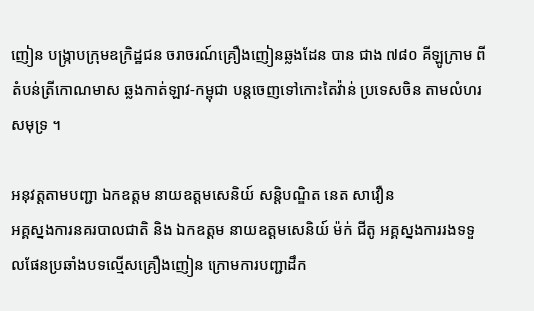ញៀន បង្ក្រាបក្រុមឧក្រិដ្ឋជន ចរាចរណ៍គ្រឿងញៀនឆ្លងដែន បាន ជាង ៧៨០ គីឡូក្រាម ពីតំបន់ត្រីកោណមាស ឆ្លងកាត់ឡាវ-កម្ពុជា បន្តចេញទៅកោះតៃវ៉ាន់ ប្រទេសចិន តាមលំហរសមុទ្រ ។

អនុវត្តតាមបញ្ជា ឯកឧត្តម នាយឧត្ដមសេនិយ៍ សន្តិបណ្ឌិត នេត សាវឿន
អគ្គស្នងការនគរបាលជាតិ និង ឯកឧត្តម នាយឧត្ដមសេនិយ៍ ម៉ក់ ជីតូ អគ្គស្នងការរងទទួលផែនប្រឆាំងបទល្មើសគ្រឿងញៀន ក្រោមការបញ្ជាដឹក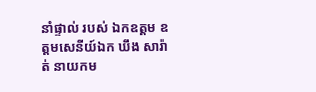នាំផ្ទាល់ របស់ ឯកឧត្តម ឧត្ដមសេនីយ៍ឯក ឃឹង សារ៉ាត់ នាយកម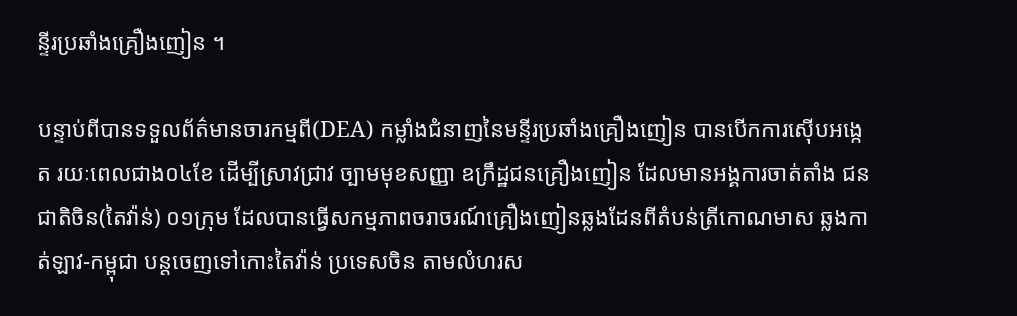ន្ទីរប្រឆាំងគ្រឿងញៀន ។

បន្ទាប់ពីបានទទួលព័ត៌មានចារកម្មពី(DEA) កម្លាំងជំនាញនៃមន្ទីរប្រឆាំងគ្រឿងញៀន បានបើកការស៊ើបអង្កេត រយៈពេលជាង០៤ខែ ដើម្បីស្រាវជ្រាវ ច្បាមមុខសញ្ញា ឧក្រឹដ្ឋជនគ្រឿងញៀន ដែលមានអង្គការចាត់តាំង ជនជាតិចិន(តៃវ៉ាន់) ០១ក្រុម ដែលបានធ្វើសកម្មភាពចរាចរណ៍គ្រឿងញៀនឆ្លងដែនពីតំបន់ត្រីកោណមាស ឆ្លងកាត់ឡាវ-កម្ពុជា បន្តចេញទៅកោះតៃវ៉ាន់ ប្រទេសចិន តាមលំហរស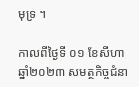មុទ្រ ។

កាលពីថ្ងៃទី ០១ ខែសីហា ឆ្នាំ២០២៣ សមត្ថកិច្ចជំនា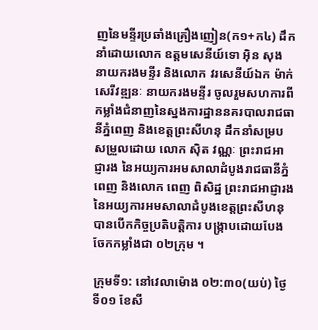ញនៃមន្ទីរប្រឆាំងគ្រឿងញៀន(ក១+ក៤) ដឹកនាំដោយលោក ឧត្តមសេនីយ៍ទោ អ៊ិន សុង នាយករងមន្ទីរ និងលោក វរសេនីយ៍ឯក ម៉ាក់ សេរីវឌ្ឍនៈ នាយករងមន្ទីរ ចូលរួមសហការពីកម្លាំងជំនាញនៃស្នងការដ្ឋាននគរបាលរាជធានីភ្នំពេញ និងខេត្តព្រះសីហនុ ដឹកនាំសម្របសម្រួលដោយ លោក ស៊ិត វណ្ណៈ ព្រះរាជអាជ្ញារង នៃអយ្យការអមសាលាដំបូងរាជធានីភ្នំពេញ និងលោក ពេញ ពិសិដ្ឋ ព្រះរាជអាជ្ញារង នៃអយ្យការអមសាលាដំបូងខេត្ដព្រះសីហនុ បានបើកកិច្ចប្រតិបត្តិការ បង្ក្រាបដោយបែងចែកកម្លាំងជា ០២ក្រុម ។

ក្រុមទី១: នៅវេលាម៉ោង ០២:៣០(យប់) ថ្ងៃទី០១ ខែសី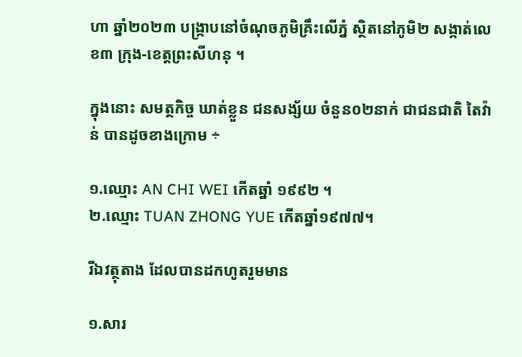ហា ឆ្នាំ២០២៣ បង្ក្រាបនៅចំណុចភូមិគ្រឹះលើភ្នំ ស្ថិតនៅភូមិ២ សង្កាត់លេខ៣ ក្រុង-ខេត្តព្រះសីហនុ ។

ក្នុងនោះ សមត្ថកិច្ច ឃាត់ខ្លួន ជនសង្ស័យ ចំនួន០២នាក់ ជាជនជាតិ តៃវ៉ាន់ បានដូចខាងក្រោម ÷

១.ឈ្មោះ AN CHI WEI កើតឆ្នាំ ១៩៩២ ។
២.ឈ្មោះ TUAN ZHONG YUE កើតឆ្នាំ១៩៧៧។

រីឯវត្ថុតាង ដែលបានដកហូតរួមមាន

១.សារ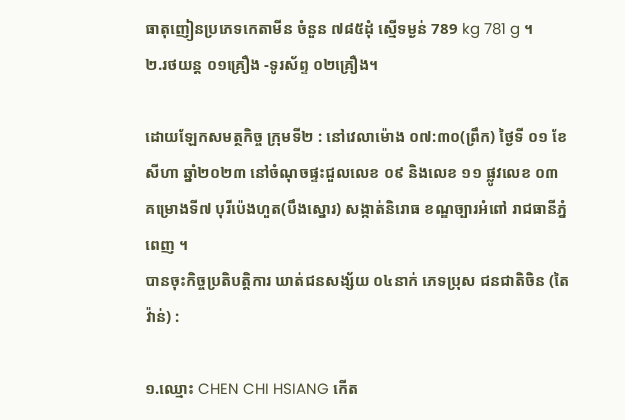ធាតុញៀនប្រភេទកេតាមីន ចំនួន ៧៨៥ដុំ ស្មើទម្ងន់ 789 kg 781 g ។
២.រថយន្ត ០១គ្រឿង -ទូរស័ព្ទ ០២គ្រឿង។

ដោយឡែកសមត្ថកិច្ច ក្រុមទី២ : នៅវេលាម៉ោង ០៧:៣០(ព្រឹក) ថ្ងៃទី ០១ ខែសីហា ឆ្នាំ២០២៣ នៅចំណុចផ្ទះជួលលេខ ០៩ និងលេខ ១១ ផ្លូវលេខ ០៣ គម្រោងទី៧ បុរីប៉េងហួត(បឹងស្នោរ) សង្កាត់និរោធ ខណ្ឌច្បារអំពៅ រាជធានីភ្នំពេញ ។
បានចុះកិច្ចប្រតិបត្តិការ ឃាត់ជនសង្ស័យ ០៤នាក់ ភេទប្រុស ជនជាតិចិន (តៃវ៉ាន់) :

១.ឈ្មោះ CHEN CHI HSIANG កើត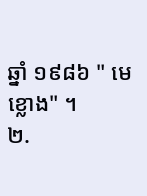ឆ្នាំ ១៩៨៦ " មេខ្លោង" ។
២.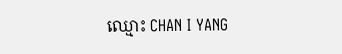ឈ្មោះ CHAN I YANG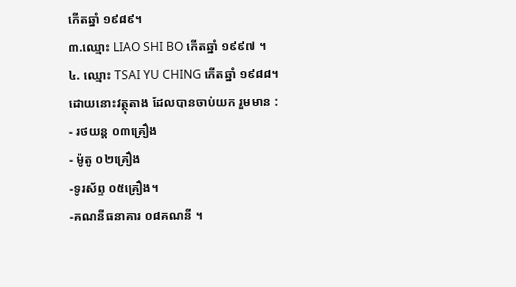កើតឆ្នាំ ១៩៨៩។
៣.ឈ្មោះ LIAO SHI BO កើតឆ្នាំ ១៩៩៧ ។
៤. ឈ្មោះ TSAI YU CHING កើតឆ្នាំ ១៩៨៨។
ដោយនោះវត្ថុតាង ដែលបានចាប់យក រួមមាន :
- រថយន្ត ០៣គ្រឿង
- ម៉ូតូ ០២គ្រឿង
-ទូរស័ព្ទ ០៥គ្រឿង។
-គណនីធនាគារ ០៨គណនី ។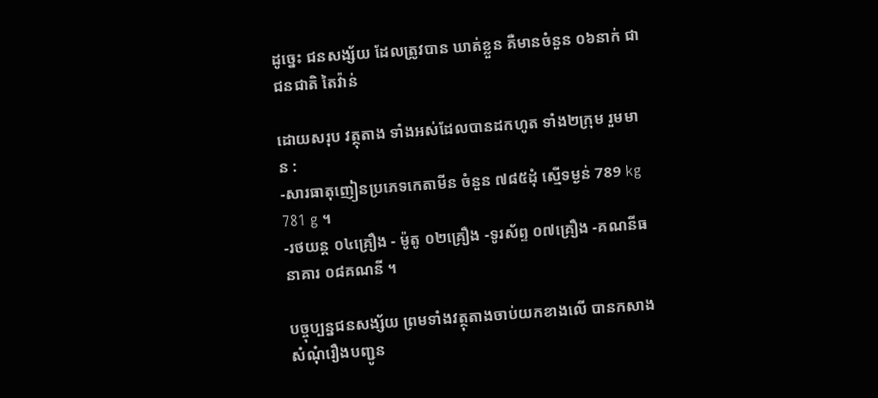ដូច្នេះ ជនសង្ស័យ ដែលត្រូវបាន ឃាត់ខ្លួន គឺមានចំនួន ០៦នាក់ ជាជនជាតិ តៃវ៉ាន់

ដោយសរុប វត្ថុតាង ទាំងអស់ដែលបានដកហូត ទាំង២ក្រុម រួមមាន :
-សារធាតុញៀនប្រភេទកេតាមីន ចំនួន ៧៨៥ដុំ ស្មើទម្ងន់ 789 kg 781 g ។
-រថយន្ត ០៤គ្រឿង - ម៉ូតូ ០២គ្រឿង -ទូរស័ព្ទ ០៧គ្រឿង -គណនីធនាគារ ០៨គណនី ។

បច្ចុប្បន្នជនសង្ស័យ ព្រមទាំងវត្ថុតាងចាប់យកខាងលើ បានកសាងសំណុំរឿងបញ្ជូន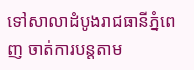ទៅសាលាដំបូងរាជធានីភ្នំពេញ ចាត់ការបន្តតាម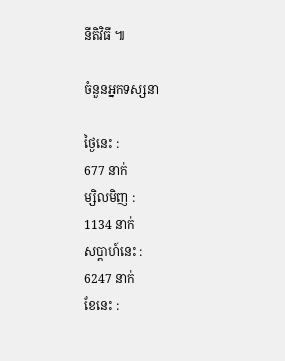នីតិវិធី ៕

ចំនួនអ្នកទស្សនា

ថ្ងៃនេះ :
677 នាក់
ម្សិលមិញ :
1134 នាក់
សប្តាហ៍នេះ :
6247 នាក់
ខែនេះ :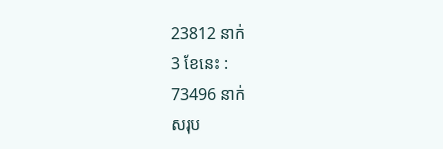23812 នាក់
3 ខែនេះ :
73496 នាក់
សរុប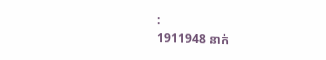:
1911948 នាក់